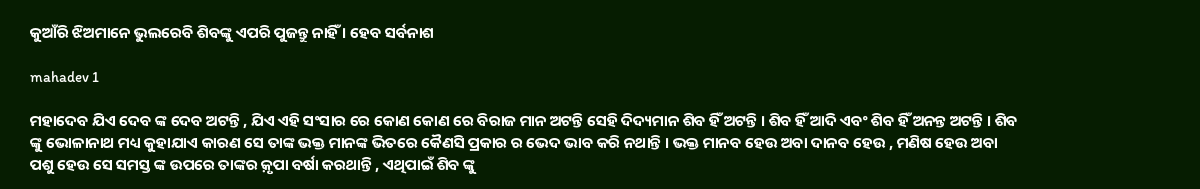କୁଆଁରି ଝିଅମାନେ ଭୁଲରେବି ଶିବଙ୍କୁ ଏପରି ପୁଜନ୍ତୁ ନାହିଁ । ହେବ ସର୍ବନାଶ

mahadev 1

ମହାଦେବ ଯିଏ ଦେବ ଙ୍କ ଦେବ ଅଟନ୍ତି , ଯିଏ ଏହି ସଂସାର ରେ କୋଣ କୋଣ ରେ ବିରାଜ ମାନ ଅଟନ୍ତି ସେହି ଦିଦ୍ୟମାନ ଶିବ ହିଁ ଅଟନ୍ତି । ଶିବ ହିଁ ଆଦି ଏବଂ ଶିବ ହିଁ ଅନନ୍ତ ଅଟନ୍ତି । ଶିବ ଙ୍କୁ ଭୋଳାନାଥ ମଧ୍ୟ କୁହାଯାଏ କାରଣ ସେ ତାଙ୍କ ଭକ୍ତ ମାନଙ୍କ ଭିତରେ କୈଣସି ପ୍ରକାର ର ଭେଦ ଭାବ କରି ନଥାନ୍ତି । ଭକ୍ତ ମାନବ ହେଉ ଅବା ଦାନବ ହେଉ , ମଣିଷ ହେଉ ଅବା ପଶୁ ହେଉ ସେ ସମସ୍ତ ଙ୍କ ଉପରେ ତାଙ୍କର କ଼ୃପା ବର୍ଷା କରଥାନ୍ତି , ଏଥିପାଇଁ ଶିବ ଙ୍କୁ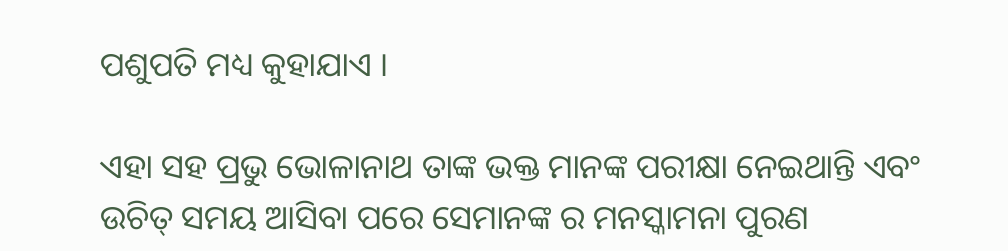ପଶୁପତି ମଧ୍ୟ କୁହାଯାଏ ।

ଏହା ସହ ପ୍ରଭୁ ଭୋଳାନାଥ ତାଙ୍କ ଭକ୍ତ ମାନଙ୍କ ପରୀକ୍ଷା ନେଇଥାନ୍ତି ଏବଂ ଉଚିତ୍ ସମୟ ଆସିବା ପରେ ସେମାନଙ୍କ ର ମନସ୍କାମନା ପୁରଣ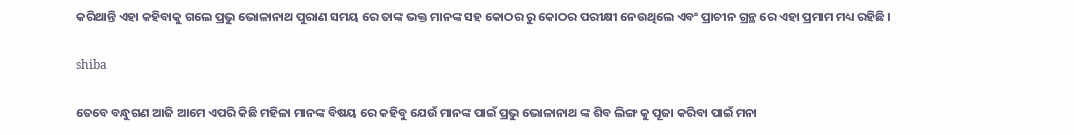କରିଥାନ୍ତି ଏହା କହିବାକୁ ଗଲେ ପ୍ରଭୁ ଭୋଳାନାଥ ପୁରାଣ ସମୟ ରେ ତାଙ୍କ ଭକ୍ତ ମାନଙ୍କ ସହ କୋଠର ରୁ କୋଠର ପରୀକ୍ଷୀ ନେଉଥିଲେ ଏବଂ ପ୍ରାଚୀନ ଗ୍ରନ୍ଥ ରେ ଏହା ପ୍ରମାମ ମଧ୍ୟ ରହିଛି ।

shiba

ତେବେ ବନ୍ଧୁଗଣ ଆଜି ଆମେ ଏପରି କିଛି ମହିଳା ମାନଙ୍କ ବିଷୟ ରେ କହିବୁ ଯେଉଁ ମାନଙ୍କ ପାଇଁ ପ୍ରଭୁ ଭୋଳାନାଥ ଙ୍କ ଶିବ ଲିଙ୍ଗ କୁ ପୂଜା କରିବା ପାଇଁ ମନା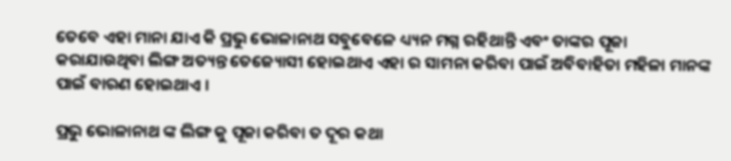ତେବେ ଏହା ମାନା ଯାଏ କି ପ୍ରଭୁ ଭୋଳାନାଥ ସବୁବେଳେ ଧ୍ୟ୍ୟନ ମଗ୍ନ ରହିଥାନ୍ତି ଏବଂ ତାଙ୍କର ପୂଜା କରାଯାଉଥିବା ଲିଙ୍ଗ ଅତ୍ୟନ୍ତ ତେଜ୍ୟୋସୀ ହୋଇଥାଏ ଏହା ର ସାମନା କରିବା ପାଇଁ ଅବିବାହିତା ମହିଳା ମାନଙ୍କ ପାଇଁ ବାରଣ ହୋଇଥାଏ ।

ପ୍ରଭୁ ଭୋଳାନାଥ ଙ୍କ ଲିଙ୍ଗ କୁ ପୂଜା କରିବା ତ ଦୂର କଥା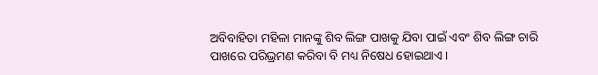ଅବିବାହିତା ମହିଳା ମାନଙ୍କୁ ଶିବ ଲିଙ୍ଗ ପାଖକୁ ଯିବା ପାଇଁ ଏବଂ ଶିବ ଲିଙ୍ଗ ଚାରି ପାଖରେ ପରିଭ୍ରମଣ କରିବା ବି ମଧ୍ୟ ନିଷେଧ ହୋଇଥାଏ ।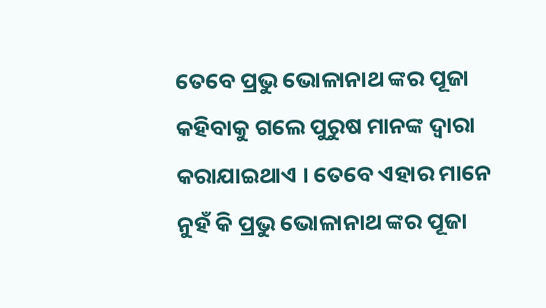ତେବେ ପ୍ରଭୁ ଭୋଳାନାଥ ଙ୍କର ପୂଜା କହିବାକୁ ଗଲେ ପୁରୁଷ ମାନଙ୍କ ଦ୍ୱାରା କରାଯାଇଥାଏ । ତେବେ ଏହାର ମାନେ ନୁହଁ କି ପ୍ରଭୁ ଭୋଳାନାଥ ଙ୍କର ପୂଜା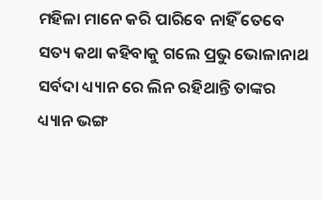ମହିଳା ମାନେ କରି ପାରିବେ ନାହିଁ ତେବେ ସତ୍ୟ କଥା କହିବାକୁ ଗଲେ ପ୍ରଭୁ ଭୋଳାନାଥ ସର୍ବଦା ଧ୍ୟ୍ୟାନ ରେ ଲିନ ରହିଥାନ୍ତି ତାଙ୍କର ଧ୍ୟ୍ୟାନ ଭଙ୍ଗ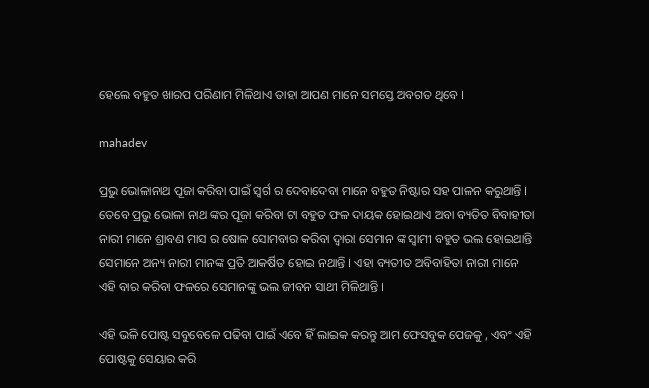ହେଲେ ବହୁତ ଖାରପ ପରିଣାମ ମିଳିଥାଏ ତାହା ଆପଣ ମାନେ ସମସ୍ତେ ଅବଗତ ଥିବେ ।

mahadev

ପ୍ରଭୁ ଭୋଳାନାଥ ପୂଜା କରିବା ପାଇଁ ସ୍ୱର୍ଗ ର ଦେବାଦେବା ମାନେ ବହୁତ ନିଷ୍ଟାର ସହ ପାଳନ କରୁଥାନ୍ତି । ତେବେ ପ୍ରଭୁ ଭୋଳା ନାଥ ଙ୍କର ପୂଜା କରିବା ଟା ବହୁତ ଫଳ ଦାୟକ ହୋଇଥାଏ ଅବା ବ୍ୟତିତ ବିବାହୀତା ନାରୀ ମାନେ ଶ୍ରାବଣ ମାସ ର ଷୋଳ ସୋମବାର କରିବା ଦ୍ୱାରା ସେମାନ ଙ୍କ ସ୍ୱାମୀ ବହୁତ ଭଲ ହୋଇଥାନ୍ତି ସେମାନେ ଅନ୍ୟ ନାରୀ ମାନଙ୍କ ପ୍ରତି ଆକର୍ଷିତ ହୋଇ ନଥାନ୍ତି । ଏହା ବ୍ୟତୀତ ଅବିବାହିତା ନାରୀ ମାନେ ଏହି ବାର କରିବା ଫଳରେ ସେମାନଙ୍କୁ ଭଲ ଜୀବନ ସାଥୀ ମିଳିଥାନ୍ତି ।

ଏହି ଭଳି ପୋଷ୍ଟ ସବୁବେଳେ ପଢିବା ପାଇଁ ଏବେ ହିଁ ଲାଇକ କରନ୍ତୁ ଆମ ଫେସବୁକ ପେଜକୁ , ଏବଂ ଏହି ପୋଷ୍ଟକୁ ସେୟାର କରି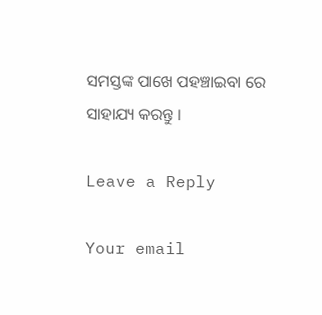ସମସ୍ତଙ୍କ ପାଖେ ପହଞ୍ଚାଇବା ରେ ସାହାଯ୍ୟ କରନ୍ତୁ ।

Leave a Reply

Your email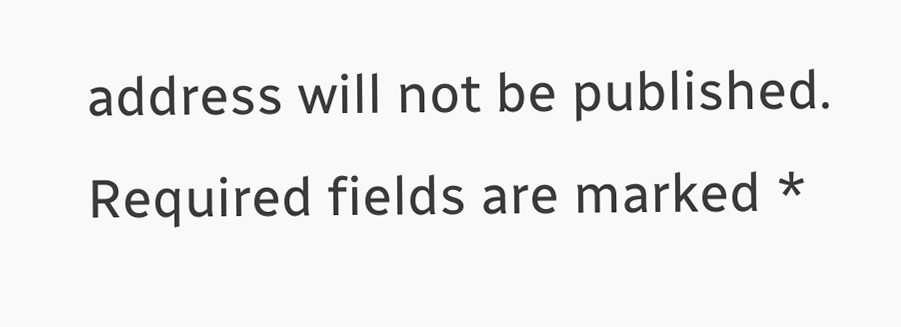address will not be published. Required fields are marked *